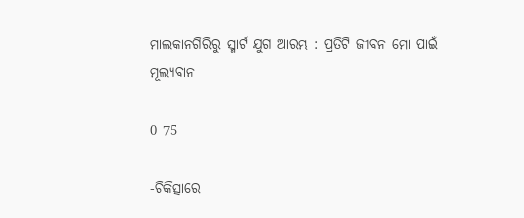ମାଲକାନଗିରିରୁ ସ୍ମାର୍ଟ ଯୁଗ ଆରମ୍ଭ : ପ୍ରତିଟି ଜୀବନ ମୋ ପାଇଁ ମୂଲ୍ୟବାନ

0 75

-ଚିକିତ୍ସାରେ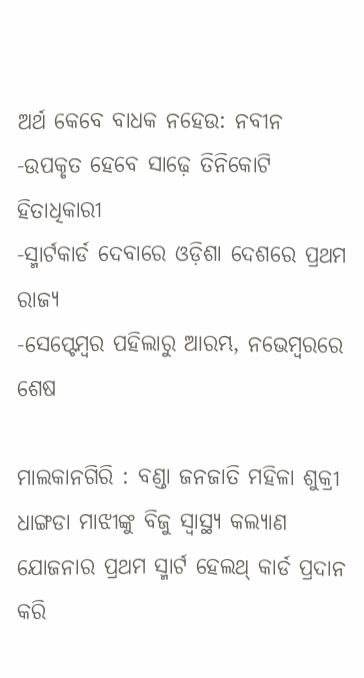ଅର୍ଥ କେବେ ବାଧକ ନହେଉ: ନବୀନ
-ଉପକୃତ ହେବେ ସାଢ଼େ ତିନିକୋଟି ହିତାଧିକାରୀ
-ସ୍ମାର୍ଟକାର୍ଡ ଦେବାରେ ଓଡ଼ିଶା ଦେଶରେ ପ୍ରଥମ ରାଜ୍ୟ
-ସେପ୍ଟେମ୍ବର ପହିଲାରୁ ଆରମ୍ଭ, ନଭେମ୍ବରରେ ଶେଷ

ମାଲକାନଗିରି : ବଣ୍ଡା ଜନଜାତି ମହିଳା ଶୁକ୍ରୀ ଧାଙ୍ଗଡା ମାଝୀଙ୍କୁ ବିଜୁ ସ୍ୱାସ୍ଥ୍ୟ କଲ୍ୟାଣ ଯୋଜନାର ପ୍ରଥମ ସ୍ମାର୍ଟ ହେଲଥ୍ କାର୍ଡ ପ୍ରଦାନ କରି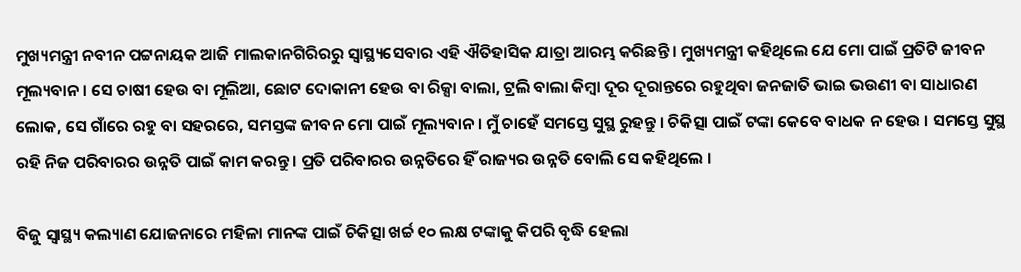ମୁଖ୍ୟମନ୍ତ୍ରୀ ନବୀନ ପଟ୍ଟନାୟକ ଆଜି ମାଲକାନଗିରିରରୁ ସ୍ୱାସ୍ଥ୍ୟସେବାର ଏହି ଐତିହାସିକ ଯାତ୍ରା ଆରମ୍ଭ କରିଛନ୍ତି । ମୁଖ୍ୟମନ୍ତ୍ରୀ କହିଥିଲେ ଯେ ମୋ ପାଇଁ ପ୍ରତିଟି ଜୀବନ ମୂଲ୍ୟବାନ । ସେ ଚାଷୀ ହେଉ ବା ମୂଲିଆ, ଛୋଟ ଦୋକାନୀ ହେଉ ବା ରିକ୍ସା ବାଲା, ଟ୍ରଲି ବାଲା କିମ୍ବା ଦୂର ଦୂରାନ୍ତରେ ରହୁଥିବା ଜନଜାତି ଭାଇ ଭଉଣୀ ବା ସାଧାରଣ ଲୋକ, ସେ ଗାଁରେ ରହୁ ବା ସହରରେ, ସମସ୍ତଙ୍କ ଜୀବନ ମୋ ପାଇଁ ମୂଲ୍ୟବାନ । ମୁଁ ଚାହେଁ ସମସ୍ତେ ସୁସ୍ଥ ରୁହନ୍ତୁ । ଚିକିତ୍ସା ପାଇଁ ଟଙ୍କା କେବେ ବାଧକ ନ ହେଉ । ସମସ୍ତେ ସୁସ୍ଥ ରହି ନିଜ ପରିବାରର ଉନ୍ନତି ପାଇଁ କାମ କରନ୍ତୁ । ପ୍ରତି ପରିବାରର ଉନ୍ନତିରେ ହିଁ ରାଜ୍ୟର ଉନ୍ନତି ବୋଲି ସେ କହିଥିଲେ ।

ବିଜୁ ସ୍ୱାସ୍ଥ୍ୟ କଲ୍ୟାଣ ଯୋଜନାରେ ମହିଳା ମାନଙ୍କ ପାଇଁ ଚିକିତ୍ସା ଖର୍ଚ୍ଚ ୧୦ ଲକ୍ଷ ଟଙ୍କାକୁ କିପରି ବୃଦ୍ଧି ହେଲା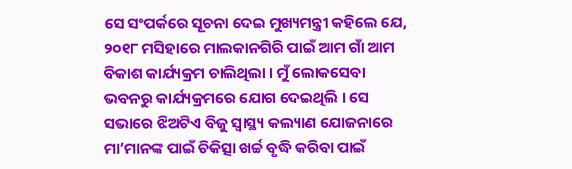ସେ ସଂପର୍କରେ ସୂଚନା ଦେଇ ମୁଖ୍ୟମନ୍ତ୍ରୀ କହିଲେ ଯେ, ୨୦୧୮ ମସିହାରେ ମାଲକାନଗିରି ପାଇଁ ଆମ ଗାଁ ଆମ ବିକାଶ କାର୍ଯ୍ୟକ୍ରମ ଚାଲିଥିଲା । ମୁଁ ଲୋକସେବା ଭବନରୁ କାର୍ଯ୍ୟକ୍ରମରେ ଯୋଗ ଦେଇଥିଲି । ସେ ସଭାରେ ଝିଅଟିଏ ବିଜୁ ସ୍ୱାସ୍ଥ୍ୟ କଲ୍ୟାଣ ଯୋଜନାରେ ମା’ମାନଙ୍କ ପାଇଁ ଚିକିତ୍ସା ଖର୍ଚ୍ଚ ବୃଦ୍ଧି କରିବା ପାଇଁ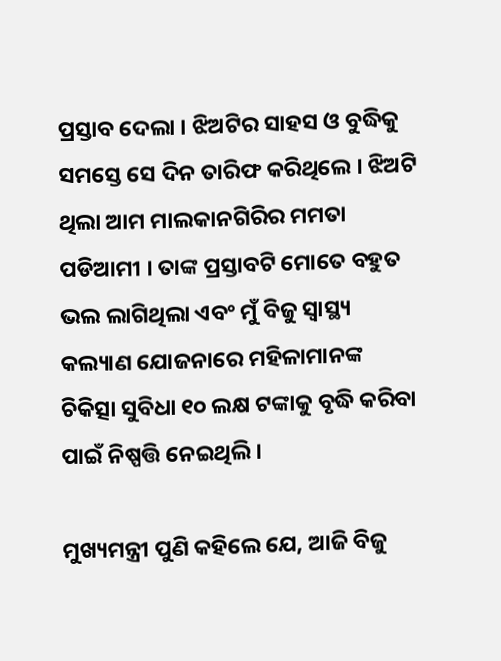ପ୍ରସ୍ତାବ ଦେଲା । ଝିଅଟିର ସାହସ ଓ ବୁଦ୍ଧିକୁ ସମସ୍ତେ ସେ ଦିନ ତାରିଫ କରିଥିଲେ । ଝିଅଟି ଥିଲା ଆମ ମାଲକାନଗିରିର ମମତା ପଡିଆମୀ । ତାଙ୍କ ପ୍ରସ୍ତାବଟି ମୋତେ ବହୁତ ଭଲ ଲାଗିଥିଲା ଏବଂ ମୁଁ ବିଜୁ ସ୍ୱାସ୍ଥ୍ୟ କଲ୍ୟାଣ ଯୋଜନାରେ ମହିଳାମାନଙ୍କ ଚିକିତ୍ସା ସୁବିଧା ୧୦ ଲକ୍ଷ ଟଙ୍କାକୁ ବୃଦ୍ଧି କରିବା ପାଇଁ ନିଷ୍ପତ୍ତି ନେଇଥିଲି ।

ମୁଖ୍ୟମନ୍ତ୍ରୀ ପୁଣି କହିଲେ ଯେ, ଆଜି ବିଜୁ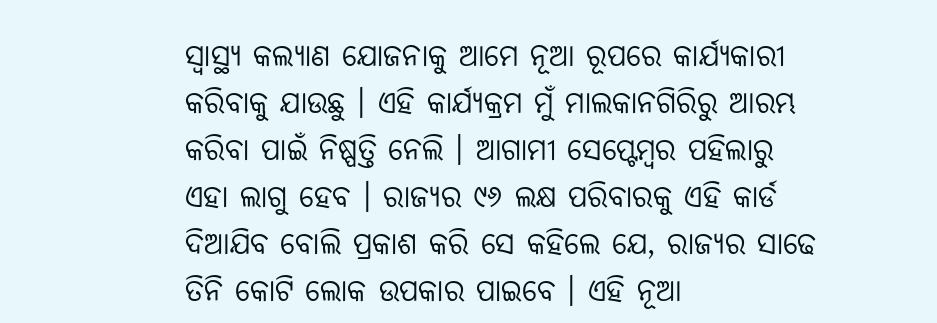ସ୍ୱାସ୍ଥ୍ୟ କଲ୍ୟାଣ ଯୋଜନାକୁ ଆମେ ନୂଆ ରୂପରେ କାର୍ଯ୍ୟକାରୀ କରିବାକୁ ଯାଉଛୁ । ଏହି କାର୍ଯ୍ୟକ୍ରମ ମୁଁ ମାଲକାନଗିରିରୁ ଆରମ୍ଭ କରିବା ପାଇଁ ନିଷ୍ପତ୍ତି ନେଲି । ଆଗାମୀ ସେପ୍ଟେମ୍ବର ପହିଲାରୁ ଏହା ଲାଗୁ ହେବ । ରାଜ୍ୟର ୯୬ ଲକ୍ଷ ପରିବାରକୁ ଏହି କାର୍ଡ ଦିଆଯିବ ବୋଲି ପ୍ରକାଶ କରି ସେ କହିଲେ ଯେ, ରାଜ୍ୟର ସାଢେ ତିନି କୋଟି ଲୋକ ଉପକାର ପାଇବେ । ଏହି ନୂଆ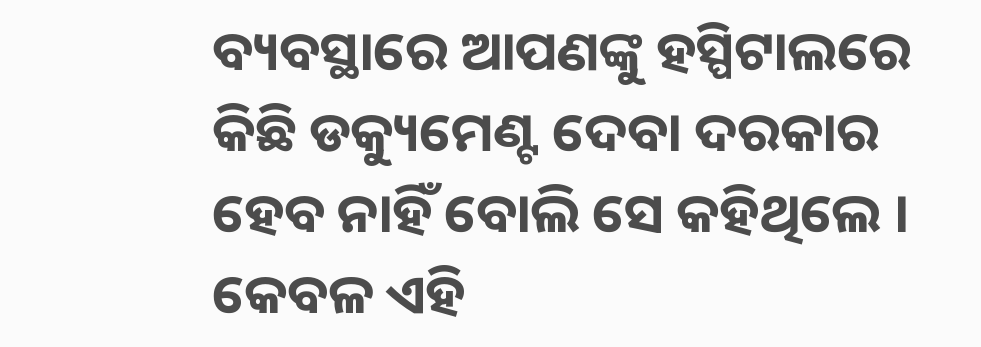ବ୍ୟବସ୍ଥାରେ ଆପଣଙ୍କୁ ହସ୍ପିଟାଲରେ କିଛି ଡକ୍ୟୁମେଣ୍ଟ ଦେବା ଦରକାର ହେବ ନାହିଁ ବୋଲି ସେ କହିଥିଲେ । କେବଳ ଏହି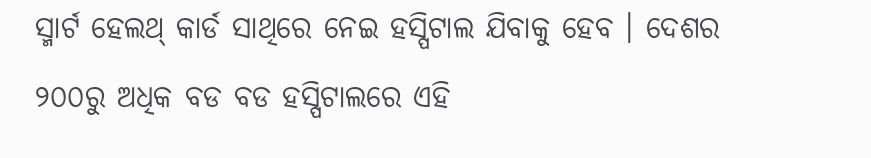ସ୍ମାର୍ଟ ହେଲଥ୍ କାର୍ଡ ସାଥିରେ ନେଇ ହସ୍ପିଟାଲ ଯିବାକୁ ହେବ । ଦେଶର ୨୦୦ରୁ ଅଧିକ ବଡ ବଡ ହସ୍ପିଟାଲରେ ଏହି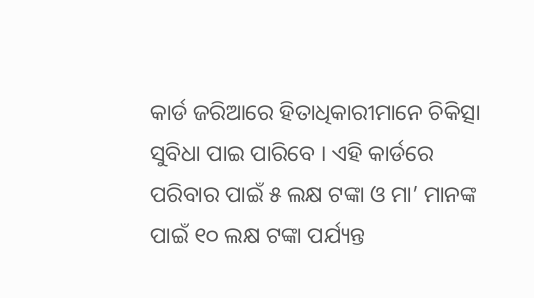କାର୍ଡ ଜରିଆରେ ହିତାଧିକାରୀମାନେ ଚିକିତ୍ସା ସୁବିଧା ପାଇ ପାରିବେ । ଏହି କାର୍ଡରେ ପରିବାର ପାଇଁ ୫ ଲକ୍ଷ ଟଙ୍କା ଓ ମା’ ମାନଙ୍କ ପାଇଁ ୧୦ ଲକ୍ଷ ଟଙ୍କା ପର୍ଯ୍ୟନ୍ତ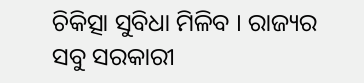ଚିକିତ୍ସା ସୁବିଧା ମିଳିବ । ରାଜ୍ୟର ସବୁ ସରକାରୀ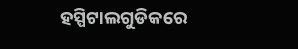ହସ୍ପିଟାଲଗୁଡିକରେ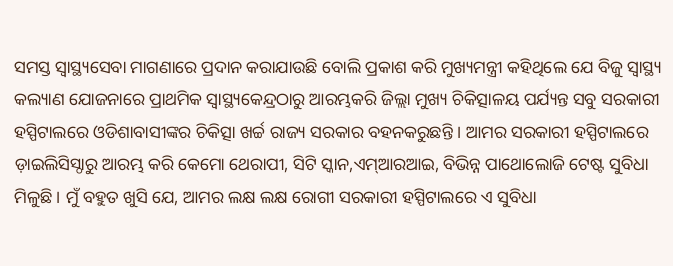ସମସ୍ତ ସ୍ୱାସ୍ଥ୍ୟସେବା ମାଗଣାରେ ପ୍ରଦାନ କରାଯାଉଛି ବୋଲି ପ୍ରକାଶ କରି ମୁଖ୍ୟମନ୍ତ୍ରୀ କହିଥିଲେ ଯେ ବିଜୁ ସ୍ୱାସ୍ଥ୍ୟ କଲ୍ୟାଣ ଯୋଜନାରେ ପ୍ରାଥମିକ ସ୍ୱାସ୍ଥ୍ୟକେନ୍ଦ୍ରଠାରୁ ଆରମ୍ଭକରି ଜିଲ୍ଲା ମୁଖ୍ୟ ଚିକିତ୍ସାଳୟ ପର୍ଯ୍ୟନ୍ତ ସବୁ ସରକାରୀ ହସ୍ପିଟାଲରେ ଓଡିଶାବାସୀଙ୍କର ଚିକିତ୍ସା ଖର୍ଚ୍ଚ ରାଜ୍ୟ ସରକାର ବହନକରୁଛନ୍ତି । ଆମର ସରକାରୀ ହସ୍ପିଟାଲରେ ଡ଼ାଇଲିସିସ୍ଠାରୁ ଆରମ୍ଭ କରି କେମୋ ଥେରାପୀ, ସିଟି ସ୍କାନ,ଏମ୍ଆରଆଇ, ବିଭିନ୍ନ ପାଥୋଲୋଜି ଟେଷ୍ଟ ସୁବିଧା ମିଳୁଛି । ମୁଁ ବହୁତ ଖୁସି ଯେ, ଆମର ଲକ୍ଷ ଲକ୍ଷ ରୋଗୀ ସରକାରୀ ହସ୍ପିଟାଲରେ ଏ ସୁବିଧା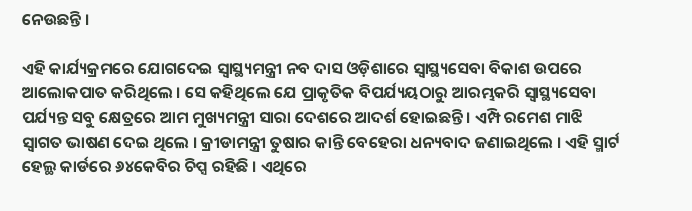ନେଉଛନ୍ତି ।

ଏହି କାର୍ଯ୍ୟକ୍ରମରେ ଯୋଗଦେଇ ସ୍ୱାସ୍ଥ୍ୟମନ୍ତ୍ରୀ ନବ ଦାସ ଓଡ଼ିଶାରେ ସ୍ୱାସ୍ଥ୍ୟସେବା ବିକାଶ ଉପରେ ଆଲୋକପାତ କରିଥିଲେ । ସେ କହିଥିଲେ ଯେ ପ୍ରାକୃତିକ ବିପର୍ଯ୍ୟୟଠାରୁ ଆରମ୍ଭକରି ସ୍ୱାସ୍ଥ୍ୟସେବା ପର୍ଯ୍ୟନ୍ତ ସବୁ କ୍ଷେତ୍ରରେ ଆମ ମୁଖ୍ୟମନ୍ତ୍ରୀ ସାରା ଦେଶରେ ଆଦର୍ଶ ହୋଇଛନ୍ତି । ଏମ୍ପି ରମେଶ ମାଝି ସ୍ୱାଗତ ଭାଷଣ ଦେଇ ଥିଲେ । କ୍ରୀଡାମନ୍ତ୍ରୀ ତୁଷାର କାନ୍ତି ବେହେରା ଧନ୍ୟବାଦ ଜଣାଇଥିଲେ । ଏହି ସ୍ମାର୍ଟ ହେଲ୍ଥ କାର୍ଡରେ ୬୪କେବିର ଚିପ୍ସ ରହିଛି । ଏଥିରେ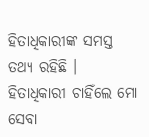ହିତାଧିକାରୀଙ୍କ ସମସ୍ତ ତଥ୍ୟ ରହିଛି । ହିତାଧିକାରୀ ଚାହିଁଲେ ମୋ ସେବା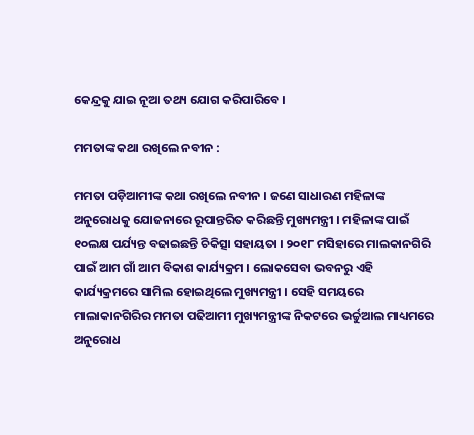କେନ୍ଦ୍ରକୁ ଯାଇ ନୂଆ ତଥ୍ୟ ଯୋଗ କରିପାରିବେ ।

ମମତାଙ୍କ କଥା ରଖିଲେ ନବୀନ :

ମମତା ପଡ଼ିଆମୀଙ୍କ କଥା ରଖିଲେ ନବୀନ । ଜଣେ ସାଧାରଣ ମହିଳାଙ୍କ ଅନୁରୋଧକୁ ଯୋଜନାରେ ରୂପାନ୍ତରିତ କରିଛନ୍ତି ମୁଖ୍ୟମନ୍ତ୍ରୀ । ମହିଳାଙ୍କ ପାଇଁ ୧୦ଲକ୍ଷ ପର୍ଯ୍ୟନ୍ତ ବଢାଇଛନ୍ତି ଚିକିତ୍ସା ସହାୟତା । ୨୦୧୮ ମସିହାରେ ମାଲକାନଗିରି ପାଇଁ ଆମ ଗାଁ ଆମ ବିକାଶ କାର୍ଯ୍ୟକ୍ରମ । ଲୋକସେବା ଭବନରୁ ଏହି କାର୍ଯ୍ୟକ୍ରମରେ ସାମିଲ ହୋଇଥିଲେ ମୁଖ୍ୟମନ୍ତ୍ରୀ । ସେହି ସମୟରେ ମାଲାକାନଗିରିର ମମତା ପଢିଆମୀ ମୁଖ୍ୟମନ୍ତ୍ରୀଙ୍କ ନିକଟରେ ଭର୍ଚ୍ଚୁଆଲ ମାଧ୍ୟମରେ ଅନୁରୋଧ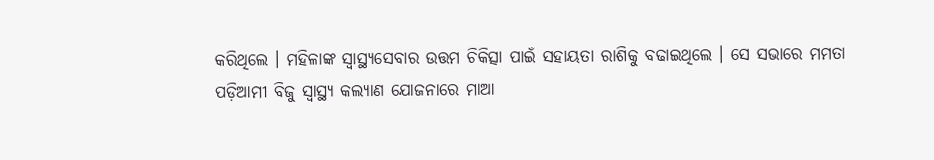କରିଥିଲେ । ମହିଳାଙ୍କ ସ୍ୱାସ୍ଥ୍ୟସେବାର ଉତ୍ତମ ଚିକିତ୍ସା ପାଇଁ ସହାୟତା ରାଶିକୁ ବଢାଇଥିଲେ । ସେ ସଭାରେ ମମତା ପଡ଼ିଆମୀ ବିଜୁ ସ୍ୱାସ୍ଥ୍ୟ କଲ୍ୟାଣ ଯୋଜନାରେ ମାଆ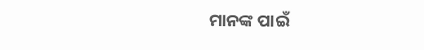ମାନଙ୍କ ପାଇଁ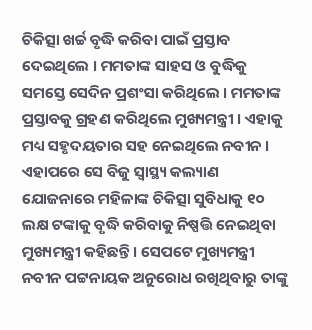ଚିକିତ୍ସା ଖର୍ଚ୍ଚ ବୃଦ୍ଧି କରିବା ପାଇଁ ପ୍ରସ୍ତାବ ଦେଇଥିଲେ । ମମତାଙ୍କ ସାହସ ଓ ବୁଦ୍ଧିକୁ ସମସ୍ତେ ସେଦିନ ପ୍ରଶଂସା କରିଥିଲେ । ମମତାଙ୍କ ପ୍ରସ୍ତାବକୁ ଗ୍ରହଣ କରିଥିଲେ ମୁଖ୍ୟମନ୍ତ୍ରୀ । ଏହାକୁ ମଧ୍ୟ ସହୃଦୟତାର ସହ ନେଇଥିଲେ ନବୀନ । ଏହାପରେ ସେ ବିଜୁ ସ୍ୱାସ୍ଥ୍ୟ କଲ୍ୟାଣ ଯୋଜନାରେ ମହିଳାଙ୍କ ଚିକିତ୍ସା ସୁବିଧାକୁ ୧୦ ଲକ୍ଷ ଟଙ୍କାକୁ ବୃଦ୍ଧି କରିବାକୁ ନିଷ୍ପତ୍ତି ନେଇଥିବା ମୁଖ୍ୟମନ୍ତ୍ରୀ କହିଛନ୍ତି । ସେପଟେ ମୁଖ୍ୟମନ୍ତ୍ରୀ ନବୀନ ପଟ୍ଟନାୟକ ଅନୁରୋଧ ରଖିଥିବାରୁ ତାଙ୍କୁ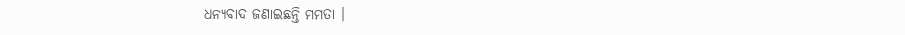ଧନ୍ୟବାଦ ଜଣାଇଛନ୍ତି ମମତା ।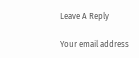Leave A Reply

Your email address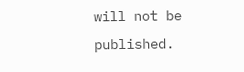will not be published.